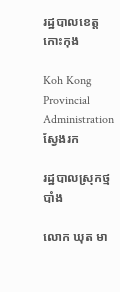រដ្ឋបាលខេត្តកោះកុង

Koh Kong Provincial Administration
ស្វែងរក

រដ្ឋបាលស្រុកថ្មបាំង

លោក ឃុត មា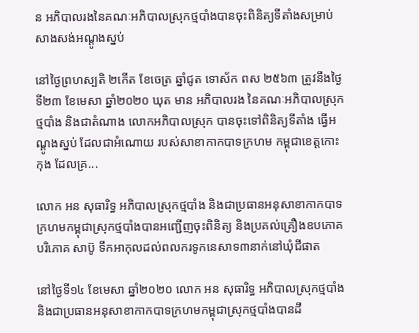ន អភិបាលរងនៃគណៈអភិបាលស្រុកថ្មបាំងបានចុះពិនិត្យទីតាំងសម្រាប់សាងសង់អណ្តូងស្នប់

នៅថ្ងៃព្រហស្បតិ ២កើត ខែចេត្រ ឆ្នាំជូត ទោស័ក ពស ២៥៦៣ ត្រូវនឹងថ្ងៃទី២៣ ខែមេសា ឆ្នាំ២០២០ ឃុត មាន អភិបាលរង នៃគណៈអភិបាលស្រុកថ្មបាំង និងជាតំណាង លោកអភិបាលស្រុក បានចុះទៅពិនិត្យទីតាំង ធ្វើអណ្ដូងស្នប់ ដែលជាអំណោយ របស់សាខាកាកបាទក្រហម កម្ពុជាខេត្តកោះកុង ដែលគ្រ...

លោក អន សុធារិទ្ធ អភិបាលស្រុកថ្មបាំង និងជាប្រធានអនុសាខាកាកបាទក្រហមកម្ពុជាស្រុកថ្មបាំងបានអញ្ជើញចុះពិនិត្យ និងប្រគល់គ្រឿងឧបភោគបរិភោគ សាប៊ូ ទឹកអាកុលដល់ពលករទូកនេសាទ៣នាក់នៅឃុំជីផាត

នៅថ្ងៃទី១៤ ខែមេសា ឆ្នាំ២០២០ លោក អន សុធារិទ្ធ អភិបាលស្រុកថ្មបាំង និងជាប្រធានអនុសាខាកាកបាទក្រហមកម្ពុជាស្រុកថ្មបាំងបានដឹ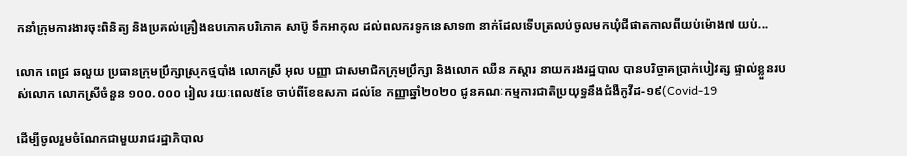កនាំក្រុមការងារចុះពិនិត្យ និងប្រគល់គ្រឿងឧបភោគបរិភោគ សាប៊ូ ទឹកអាកុល ដល់ពលករទូកនេសាទ៣ នាក់ដែលទើបត្រលប់ចូលមកឃុំជីផាតកាលពីយប់ម៉ោង៧ យប់...

លោក ពេជ្រ ឆលួយ ប្រធានក្រុមប្រឹក្សាស្រុកថ្មបាំង លោកស្រី អុល បញ្ញា ជាសមាជិកក្រុមប្រឹក្សា និងលោក ឈឺន ភស្តារ នាយករងរដ្ឋបាល បានបរិច្ចាគប្រាក់បៀវត្ស ផ្ទាល់ខ្លួនរបស់លោក លោកស្រីចំនួន ១០០.០០០ រៀល រយៈពេល៥ខែ ចាប់ពីខែឧសភា ដល់ខែ កញ្ញាឆ្នាំ២០២០ ជូនគណៈកម្មការជាតិប្រយុទ្ធនឹងជំងឺកូវីដ-១៩(Covid-19

ដើម្បីចូលរួមចំណែកជាមួយរាជរដ្ឋាភិបាល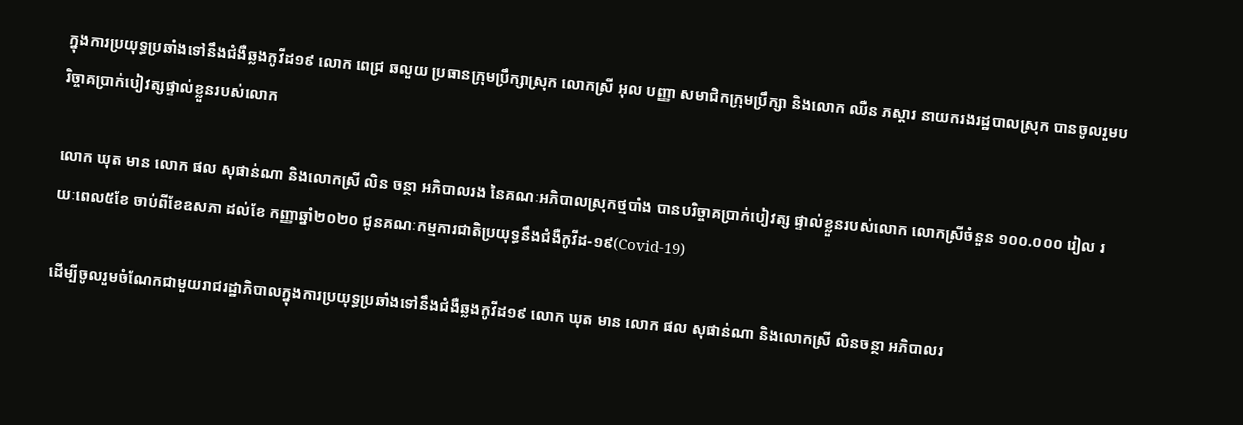ក្នុងការប្រយុទ្ធប្រឆាំងទៅនឹងជំងឺឆ្លងកូវីដ១៩ លោក ពេជ្រ ឆលួយ ប្រធានក្រុមប្រឹក្សាស្រុក លោកស្រី អុល បញ្ញា សមាជិកក្រុមប្រឹក្សា និងលោក ឈឺន ភស្តារ នាយករងរដ្ឋបាលស្រុក បានចូលរួមបរិច្ចាគប្រាក់បៀវត្សផ្ទាល់ខ្លួនរបស់លោក

លោក ឃុត មាន លោក ផល សុផាន់ណា និងលោកស្រី លិន ចន្ថា អភិបាលរង នៃគណៈអភិបាលស្រុកថ្មបាំង បានបរិច្ចាគប្រាក់បៀវត្ស ផ្ទាល់ខ្លួនរបស់លោក លោកស្រីចំនួន ១០០.០០០ រៀល រយៈពេល៥ខែ ចាប់ពីខែឧសភា ដល់ខែ កញ្ញាឆ្នាំ២០២០ ជូនគណៈកម្មការជាតិប្រយុទ្ធនឹងជំងឺកូវីដ-១៩(Covid-19)

ដើម្បីចូលរួមចំណែកជាមួយរាជរដ្ឋាភិបាលក្នុងការប្រយុទ្ធប្រឆាំងទៅនឹងជំងឺឆ្លងកូវីដ១៩ លោក ឃុត មាន លោក ផល សុផាន់ណា និងលោកស្រី លិនចន្ថា អភិបាលរ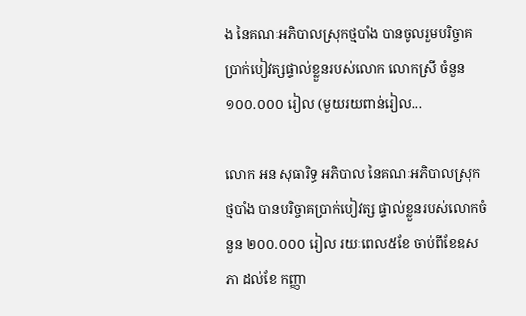ង នៃគណៈអភិបាលស្រុកថ្មបាំង បានចូលរួមបរិច្ចាគប្រាក់បៀវត្សផ្ទាល់ខ្លួនរបស់លោក លោកស្រី ចំនួន ១០០.០០០ រៀល (មួយរយពាន់រៀល...

លោក អន សុធារិទ្ធ អភិបាល នៃគណៈអភិបាលស្រុកថ្មបាំង បានបរិច្ចាគប្រាក់បៀវត្ស ផ្ទាល់ខ្លួនរបស់លោកចំនួន ២០០.០០០ រៀល រយៈពេល៥ខែ ចាប់ពីខែឧសភា ដល់ខែ កញ្ញា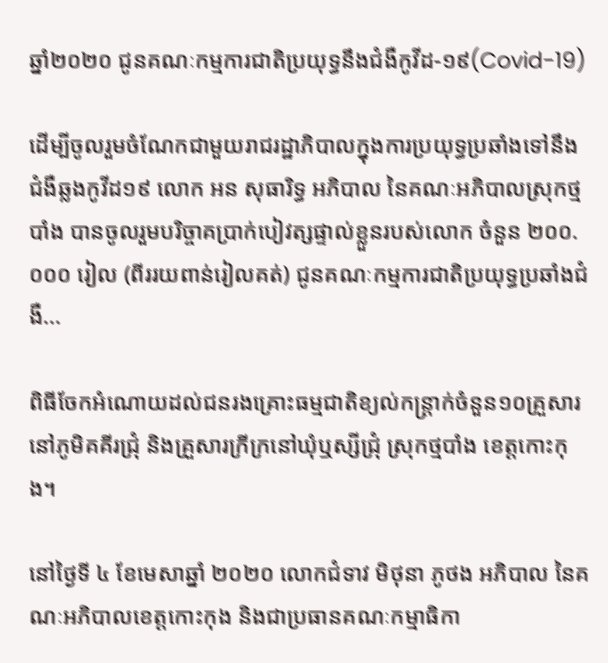ឆ្នាំ២០២០ ជូនគណៈកម្មការជាតិប្រយុទ្ធនឹងជំងឺកូវីដ-១៩(Covid-19)

ដើម្បីចូលរួមចំណែកជាមួយរាជរដ្ឋាភិបាលក្នុងការប្រយុទ្ធប្រឆាំងទៅនឹងជំងឺឆ្លងកូវីដ១៩ លោក អន សុធារិទ្ធ អភិបាល នៃគណៈអភិបាលស្រុកថ្មបាំង បានចូលរួមបរិច្ចាគប្រាក់បៀវត្សផ្ទាល់ខ្លួនរបស់លោក ចំនួន ២០០.០០០ រៀល (ពីររយពាន់រៀលគត់) ជូនគណៈកម្មការជាតិប្រយុទ្ធប្រឆាំងជំងឺ...

ពិធីចែកអំណោយដល់ជនរងគ្រោះធម្មជាតិខ្យល់កន្រ្តាក់ចំនួន១០គ្រួសារនៅភូមិគគីរជ្រុំ និងគ្រួសារក្រីក្រនៅឃុំឬស្សីជ្រុំ ស្រុកថ្មបាំង ខេត្តកោះកុង។

នៅថ្ងៃទី ៤ ខែមេសាឆ្នាំ ២០២០ លោកជំទាវ មិថុនា ភូថង អភិបាល នៃគណៈអភិបាលខេត្តកោះកុង និងជាប្រធានគណៈកម្មាធិកា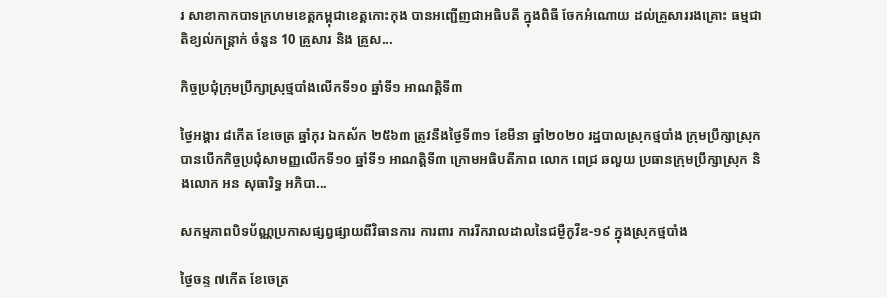រ សាខាកាកបាទក្រហមខេត្តកម្ពុជាខេត្តកោះកុង បានអញ្ជើញជាអធិបតី ក្នុងពិធី ចែកអំណោយ ដល់គ្រួសាររងគ្រោះ ធម្មជាតិខ្យល់កន្ត្រាក់ ចំនួន 10 គ្រួសារ និង គ្រួស...

កិច្ចប្រជុំក្រុមប្រឹក្សាស្រុថ្មបាំងលើកទី១០ ឆ្នាំទី១ អាណត្តិទី៣

ថ្ងៃអង្គារ ៨កើត ខែចេត្រ ឆ្នាំកុរ ឯកស័ក ២៥៦៣ ត្រូវនឹងថ្ងៃទី៣១ ខែមីនា ឆ្នាំ២០២០ រដ្ឋបាលស្រុកថ្មបាំង ក្រុមប្រឹក្សាស្រុកបានបើកកិច្ចប្រជុំសាមញ្ញលើកទី១០ ឆ្នាំទី១ អាណត្តិទី៣ ក្រោមអធិបតីភាព លោក ពេជ្រ ឆលួយ ប្រធានក្រុមប្រឹក្សាស្រុក និងលោក អន សុធារិទ្ធ អភិបា...

សកម្មភាពបិទប័ណ្ណប្រកាសផ្សព្វផ្សាយពីវិធានការ ការពារ ការរីករាលដាលនៃជម្ងឺកូវីឌ-១៩ ក្នុងស្រុកថ្មបាំង

ថ្ងៃចន្ទ ៧កើត ខែចេត្រ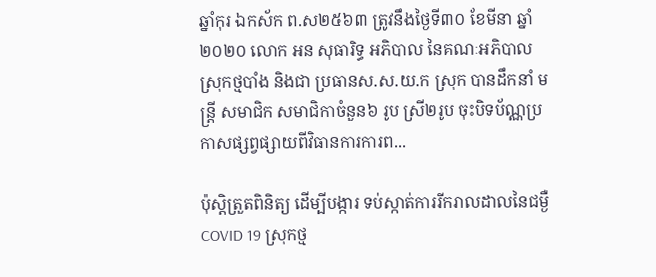ឆ្នាំកុរ ឯកស័ក ព.ស២៥៦៣ ត្រូវនឹងថ្ងៃទី៣០ ខែមីនា ឆ្នាំ២០២០ លោក អន សុធារិទ្ធ អភិបាល នៃគណៈអភិបាលស្រុកថ្មបាំង និងជា ប្រធានស.ស.យ.ក ស្រុក បានដឹកនាំ មន្រ្តី សមាជិក សមាជិកាចំនួន៦ រូប ស្រី២រូប ចុះបិទប័ណ្ណប្រកាសផ្សព្វផ្សាយពីវិធានការការព...

ប៉ុស្តិត្រួតពិនិត្យ ដើម្បីបង្ការ ទប់ស្កាត់ការរីករាលដាលនៃជម្ងឺCOVID 19 ស្រុកថ្ម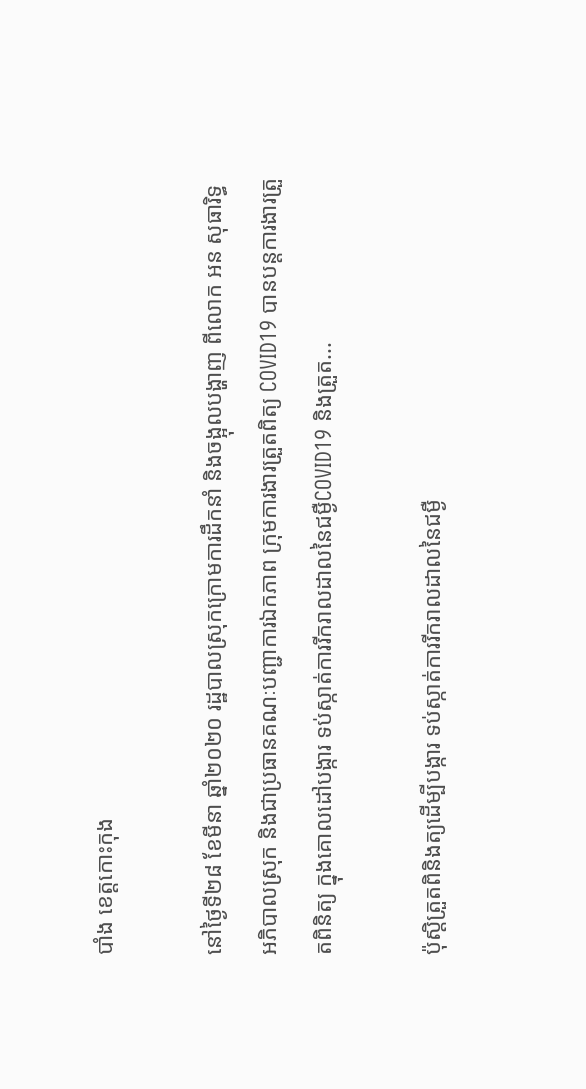បាំង ខេត្តកោះកុង

នៅថ្ងៃទី២៨ ខែមីនា ឆ្នាំ២០២០ រដ្ឋបាលស្រុកក្រោមការដឹកនាំ និងចង្អុលបង្ហាញ ពីលោក អន សុធារិទ្ធ អភិបាលស្រុក និងជាប្រធានគណៈបញ្ជាការឯកភាព ក្រុមការងារត្រួតពិត្យ COVID19 បានបន្តការងារត្រួតពិនិត្យ ក្នុងគោលដៅបង្ការ ទប់ស្កាត់ការរីករាលដាលនៃជម្ងឺCOVID19 និងត្រួត...

ប៉ុស្តិត្រួតពិនិងត្យដើម្បីបង្ការ ទប់ស្កាត់ការរីករាលដាលនៃជម្ងឺ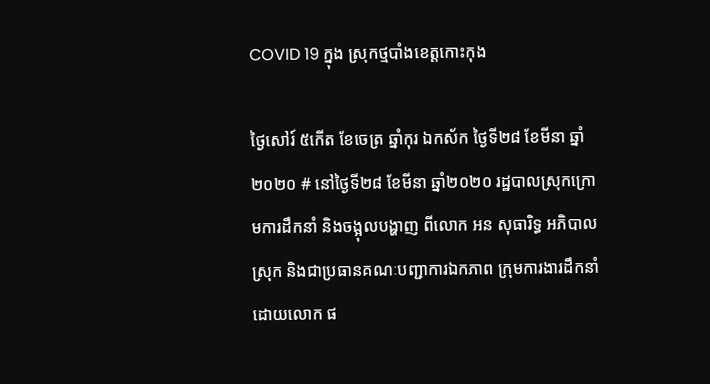COVID 19 ក្នុង ស្រុកថ្មបាំងខេត្តកោះកុង

ថ្ងៃសៅរ៍ ៥កើត ខែចេត្រ ឆ្នាំកុរ ឯកស័ក ថ្ងៃទី២៨ ខែមីនា ឆ្នាំ២០២០ # នៅថ្ងៃទី២៨ ខែមីនា ឆ្នាំ២០២០ រដ្ឋបាលស្រុកក្រោមការដឹកនាំ និងចង្អុលបង្ហាញ ពីលោក អន សុធារិទ្ធ អភិបាលស្រុក និងជាប្រធានគណៈបញ្ជាការឯកភាព ក្រុមការងារដឹកនាំដោយលោក ផ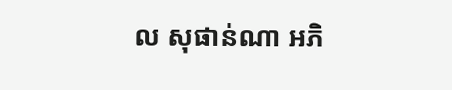ល សុផាន់ណា អភិ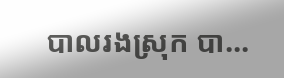បាលរងស្រុក បា...